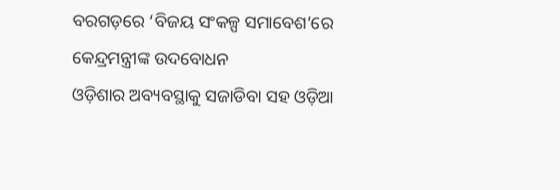ବରଗଡ଼ରେ ‘ବିଜୟ ସଂକଳ୍ପ ସମାବେଶ’ରେ କେନ୍ଦ୍ରମନ୍ତ୍ରୀଙ୍କ ଉଦବୋଧନ
ଓଡ଼ିଶାର ଅବ୍ୟବସ୍ଥାକୁ ସଜାଡିବା ସହ ଓଡ଼ିଆ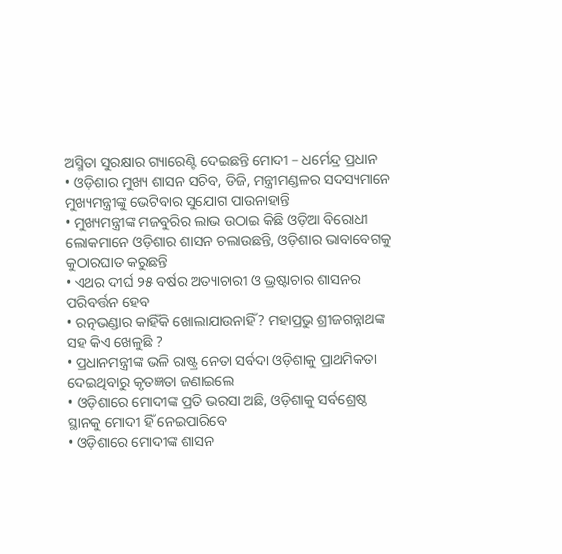ଅସ୍ମିତା ସୁରକ୍ଷାର ଗ୍ୟାରେଣ୍ଟି ଦେଇଛନ୍ତି ମୋଦୀ – ଧର୍ମେନ୍ଦ୍ର ପ୍ରଧାନ
• ଓଡ଼ିଶାର ମୁଖ୍ୟ ଶାସନ ସଚିବ, ଡିଜି, ମନ୍ତ୍ରୀମଣ୍ଡଳର ସଦସ୍ୟମାନେ ମୁଖ୍ୟମନ୍ତ୍ରୀଙ୍କୁ ଭେଟିବାର ସୁଯୋଗ ପାଉନାହାନ୍ତି
• ମୁଖ୍ୟମନ୍ତ୍ରୀଙ୍କ ମଜବୁରିର ଲାଭ ଉଠାଇ କିଛି ଓଡ଼ିଆ ବିରୋଧୀ ଲୋକମାନେ ଓଡ଼ିଶାର ଶାସନ ଚଲାଉଛନ୍ତି, ଓଡ଼ିଶାର ଭାବାବେଗକୁ କୁଠାରଘାତ କରୁଛନ୍ତି
• ଏଥର ଦୀର୍ଘ ୨୫ ବର୍ଷର ଅତ୍ୟାଚାରୀ ଓ ଭ୍ରଷ୍ଟାଚାର ଶାସନର ପରିବର୍ତ୍ତନ ହେବ
• ରତ୍ନଭଣ୍ଡାର କାହିଁକି ଖୋଲାଯାଉନାହିଁ? ମହାପ୍ରଭୁ ଶ୍ରୀଜଗନ୍ନାଥଙ୍କ ସହ କିଏ ଖେଳୁଛି ?
• ପ୍ରଧାନମନ୍ତ୍ରୀଙ୍କ ଭଳି ରାଷ୍ଟ୍ର ନେତା ସର୍ବଦା ଓଡ଼ିଶାକୁ ପ୍ରାଥମିକତା ଦେଇଥିବାରୁ କୃତଜ୍ଞତା ଜଣାଇଲେ
• ଓଡ଼ିଶାରେ ମୋଦୀଙ୍କ ପ୍ରତି ଭରସା ଅଛି, ଓଡ଼ିଶାକୁ ସର୍ବଶ୍ରେଷ୍ଠ ସ୍ଥାନକୁ ମୋଦୀ ହିଁ ନେଇପାରିବେ
• ଓଡ଼ିଶାରେ ମୋଦୀଙ୍କ ଶାସନ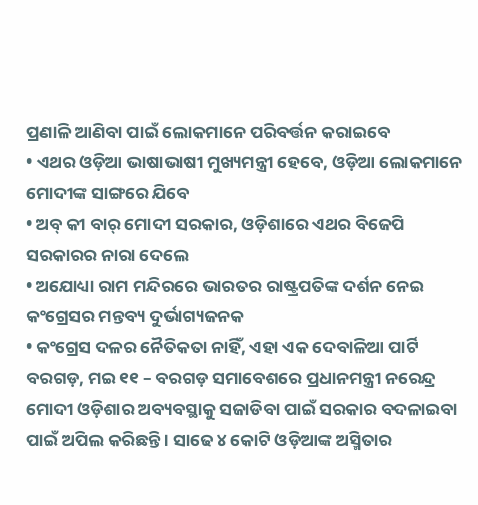ପ୍ରଣାଳି ଆଣିବା ପାଇଁ ଲୋକମାନେ ପରିବର୍ତ୍ତନ କରାଇବେ
• ଏଥର ଓଡ଼ିଆ ଭାଷାଭାଷୀ ମୁଖ୍ୟମନ୍ତ୍ରୀ ହେବେ, ଓଡ଼ିଆ ଲୋକମାନେ ମୋଦୀଙ୍କ ସାଙ୍ଗରେ ଯିବେ
• ଅବ୍ କୀ ବାର୍ ମୋଦୀ ସରକାର, ଓଡ଼ିଶାରେ ଏଥର ବିଜେପି ସରକାରର ନାରା ଦେଲେ
• ଅଯୋଧ୍ୟା ରାମ ମନ୍ଦିରରେ ଭାରତର ରାଷ୍ଟ୍ରପତିଙ୍କ ଦର୍ଶନ ନେଇ କଂଗ୍ରେସର ମନ୍ତବ୍ୟ ଦୁର୍ଭାଗ୍ୟଜନକ
• କଂଗ୍ରେସ ଦଳର ନୈତିକତା ନାହିଁ, ଏହା ଏକ ଦେବାଳିଆ ପାର୍ଟି
ବରଗଡ଼, ମଇ ୧୧ – ବରଗଡ଼ ସମାବେଶରେ ପ୍ରଧାନମନ୍ତ୍ରୀ ନରେନ୍ଦ୍ର ମୋଦୀ ଓଡ଼ିଶାର ଅବ୍ୟବସ୍ଥାକୁ ସଜାଡିବା ପାଇଁ ସରକାର ବଦଳାଇବା ପାଇଁ ଅପିଲ କରିଛନ୍ତି । ସାଢେ ୪ କୋଟି ଓଡ଼ିଆଙ୍କ ଅସ୍ମିତାର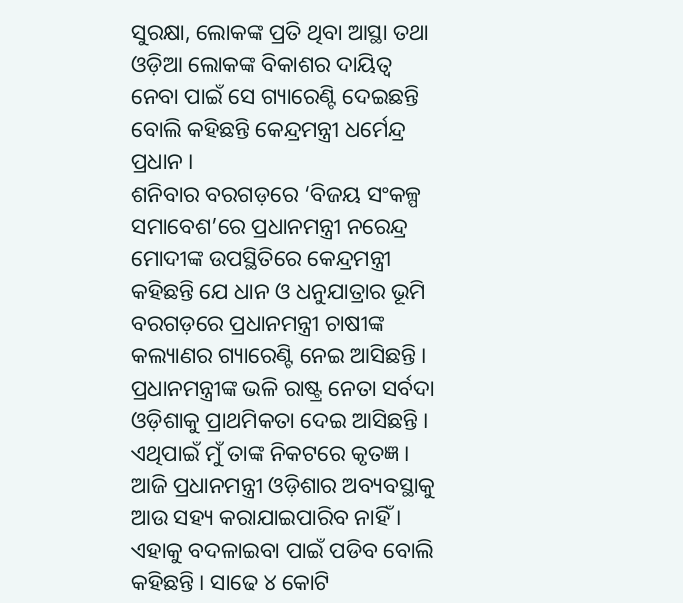ସୁରକ୍ଷା, ଲୋକଙ୍କ ପ୍ରତି ଥିବା ଆସ୍ଥା ତଥା ଓଡ଼ିଆ ଲୋକଙ୍କ ବିକାଶର ଦାୟିତ୍ୱ ନେବା ପାଇଁ ସେ ଗ୍ୟାରେଣ୍ଟି ଦେଇଛନ୍ତି ବୋଲି କହିଛନ୍ତି କେନ୍ଦ୍ରମନ୍ତ୍ରୀ ଧର୍ମେନ୍ଦ୍ର ପ୍ରଧାନ ।
ଶନିବାର ବରଗଡ଼ରେ ‘ବିଜୟ ସଂକଳ୍ପ ସମାବେଶ’ରେ ପ୍ରଧାନମନ୍ତ୍ରୀ ନରେନ୍ଦ୍ର ମୋଦୀଙ୍କ ଉପସ୍ଥିତିରେ କେନ୍ଦ୍ରମନ୍ତ୍ରୀ କହିଛନ୍ତି ଯେ ଧାନ ଓ ଧନୁଯାତ୍ରାର ଭୂମି ବରଗଡ଼ରେ ପ୍ରଧାନମନ୍ତ୍ରୀ ଚାଷୀଙ୍କ କଲ୍ୟାଣର ଗ୍ୟାରେଣ୍ଟି ନେଇ ଆସିଛନ୍ତି । ପ୍ରଧାନମନ୍ତ୍ରୀଙ୍କ ଭଳି ରାଷ୍ଟ୍ର ନେତା ସର୍ବଦା ଓଡ଼ିଶାକୁ ପ୍ରାଥମିକତା ଦେଇ ଆସିଛନ୍ତି । ଏଥିପାଇଁ ମୁଁ ତାଙ୍କ ନିକଟରେ କୃତଜ୍ଞ । ଆଜି ପ୍ରଧାନମନ୍ତ୍ରୀ ଓଡ଼ିଶାର ଅବ୍ୟବସ୍ଥାକୁ ଆଉ ସହ୍ୟ କରାଯାଇପାରିବ ନାହିଁ । ଏହାକୁ ବଦଳାଇବା ପାଇଁ ପଡିବ ବୋଲି କହିଛନ୍ତି । ସାଢେ ୪ କୋଟି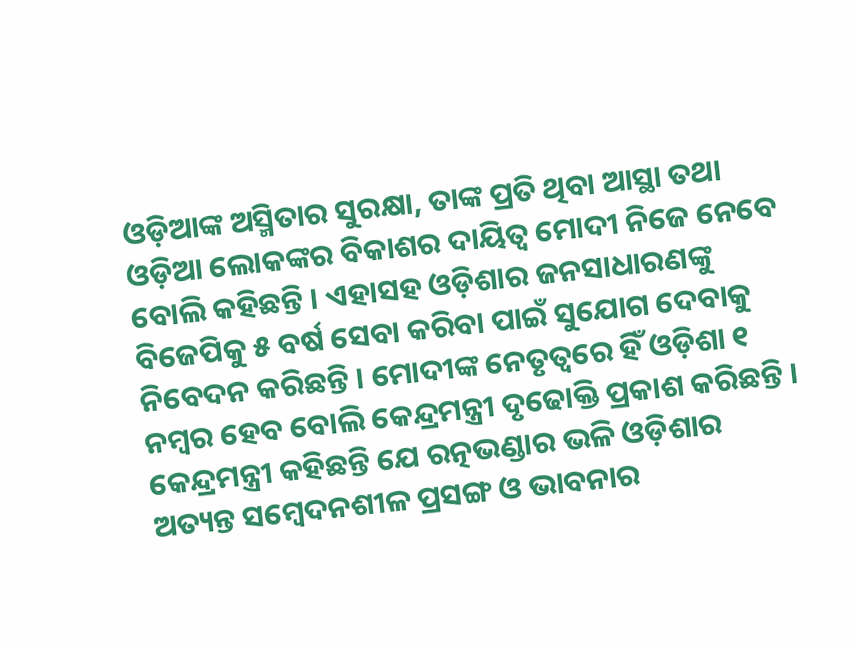ଓଡ଼ିଆଙ୍କ ଅସ୍ମିତାର ସୁରକ୍ଷା, ତାଙ୍କ ପ୍ରତି ଥିବା ଆସ୍ଥା ତଥା ଓଡ଼ିଆ ଲୋକଙ୍କର ବିକାଶର ଦାୟିତ୍ୱ ମୋଦୀ ନିଜେ ନେବେ ବୋଲି କହିଛନ୍ତି । ଏହାସହ ଓଡ଼ିଶାର ଜନସାଧାରଣଙ୍କୁ ବିଜେପିକୁ ୫ ବର୍ଷ ସେବା କରିବା ପାଇଁ ସୁଯୋଗ ଦେବାକୁ ନିବେଦନ କରିଛନ୍ତି । ମୋଦୀଙ୍କ ନେତୃତ୍ୱରେ ହିଁ ଓଡ଼ିଶା ୧ ନମ୍ବର ହେବ ବୋଲି କେନ୍ଦ୍ରମନ୍ତ୍ରୀ ଦୃଢୋକ୍ତି ପ୍ରକାଶ କରିଛନ୍ତି ।
କେନ୍ଦ୍ରମନ୍ତ୍ରୀ କହିଛନ୍ତି ଯେ ରତ୍ନଭଣ୍ଡାର ଭଳି ଓଡ଼ିଶାର ଅତ୍ୟନ୍ତ ସମ୍ବେଦନଶୀଳ ପ୍ରସଙ୍ଗ ଓ ଭାବନାର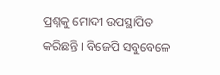ପ୍ରଶ୍ନକୁ ମୋଦୀ ଉପସ୍ଥାପିତ କରିଛନ୍ତି । ବିଜେପି ସବୁବେଳେ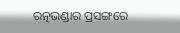ରତ୍ନଭଣ୍ଡାର ପ୍ରସଙ୍ଗରେ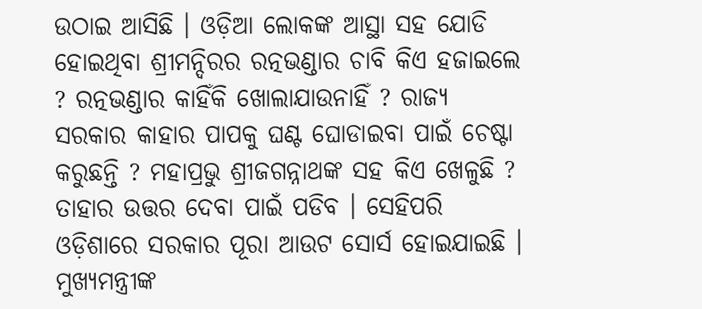ଉଠାଇ ଆସିଛି । ଓଡ଼ିଆ ଲୋକଙ୍କ ଆସ୍ଥା ସହ ଯୋଡି ହୋଇଥିବା ଶ୍ରୀମନ୍ଦିରର ରତ୍ନଭଣ୍ଡାର ଚାବି କିଏ ହଜାଇଲେ ? ରତ୍ନଭଣ୍ଡାର କାହିଁକି ଖୋଲାଯାଉନାହିଁ ? ରାଜ୍ୟ ସରକାର କାହାର ପାପକୁ ଘଣ୍ଟ ଘୋଡାଇବା ପାଇଁ ଚେଷ୍ଟା କରୁଛନ୍ତି ? ମହାପ୍ରଭୁ ଶ୍ରୀଜଗନ୍ନାଥଙ୍କ ସହ କିଏ ଖେଳୁଛି ? ତାହାର ଉତ୍ତର ଦେବା ପାଇଁ ପଡିବ । ସେହିପରି ଓଡ଼ିଶାରେ ସରକାର ପୂରା ଆଉଟ ସୋର୍ସ ହୋଇଯାଇଛି । ମୁଖ୍ୟମନ୍ତ୍ରୀଙ୍କ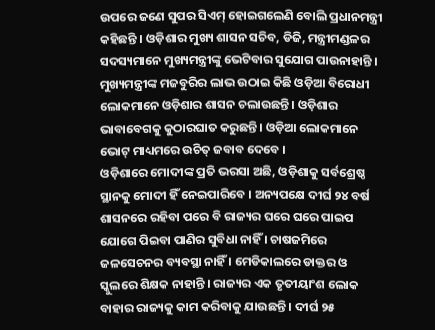ଉପରେ ଜଣେ ସୁପର ସିଏମ୍ ହୋଇଗଲେଣି ବୋଲି ପ୍ରଧାନମନ୍ତ୍ରୀ କହିଛନ୍ତି । ଓଡ଼ିଶାର ମୁଖ୍ୟ ଶାସନ ସଚିବ, ଡିଜି, ମନ୍ତ୍ରୀମଣ୍ଡଳର ସଦସ୍ୟମାନେ ମୁଖ୍ୟମନ୍ତ୍ରୀଙ୍କୁ ଭେଟିବାର ସୁଯୋଗ ପାଉନାହାନ୍ତି । ମୁଖ୍ୟମନ୍ତ୍ରୀଙ୍କ ମଜବୁରିର ଲାଭ ଉଠାଇ କିଛି ଓଡ଼ିଆ ବିରୋଧୀ ଲୋକମାନେ ଓଡ଼ିଶାର ଶାସନ ଚଲାଉଛନ୍ତି । ଓଡ଼ିଶାର ଭାବାବେଗକୁ କୁଠାରଘାତ କରୁଛନ୍ତି । ଓଡ଼ିଆ ଲୋକମାନେ ଭୋଟ୍ ମାଧ୍ୟମରେ ଉଚିତ୍ ଜବାବ ଦେବେ ।
ଓଡ଼ିଶାରେ ମୋଦୀଙ୍କ ପ୍ରତି ଭରସା ଅଛି, ଓଡ଼ିଶାକୁ ସର୍ବଶ୍ରେଷ୍ଠ ସ୍ଥାନକୁ ମୋଦୀ ହିଁ ନେଇପାରିବେ । ଅନ୍ୟପକ୍ଷେ ଦୀର୍ଘ ୨୪ ବର୍ଷ ଶାସନରେ ରହିବା ପରେ ବି ରାଜ୍ୟର ଘରେ ଘରେ ପାଇପ ଯୋଗେ ପିଇବା ପାଣିର ସୁବିଧା ନାହିଁ । ଚାଷଜମିରେ ଜଳସେଚନର ବ୍ୟବସ୍ଥା ନାହିଁ । ମେଡିକାଲରେ ଡାକ୍ତର ଓ ସ୍କୁଲରେ ଶିକ୍ଷକ ନାହାନ୍ତି । ରାଜ୍ୟର ଏକ ତୃତୀୟାଂଶ ଲୋକ ବାହାର ରାଜ୍ୟକୁ କାମ କରିବାକୁ ଯାଉଛନ୍ତି । ଦୀର୍ଘ ୨୫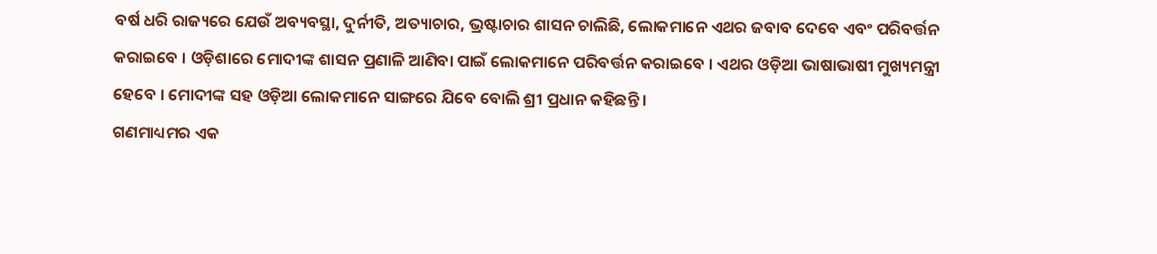ବର୍ଷ ଧରି ରାଜ୍ୟରେ ଯେଉଁ ଅବ୍ୟବସ୍ଥା, ଦୁର୍ନୀତି, ଅତ୍ୟାଚାର, ଭ୍ରଷ୍ଟାଚାର ଶାସନ ଚାଲିଛି, ଲୋକମାନେ ଏଥର ଜବାବ ଦେବେ ଏବଂ ପରିବର୍ତ୍ତନ କରାଇବେ । ଓଡ଼ିଶାରେ ମୋଦୀଙ୍କ ଶାସନ ପ୍ରଣାଳି ଆଣିବା ପାଇଁ ଲୋକମାନେ ପରିବର୍ତ୍ତନ କରାଇବେ । ଏଥର ଓଡ଼ିଆ ଭାଷାଭାଷୀ ମୁଖ୍ୟମନ୍ତ୍ରୀ ହେବେ । ମୋଦୀଙ୍କ ସହ ଓଡ଼ିଆ ଲୋକମାନେ ସାଙ୍ଗରେ ଯିବେ ବୋଲି ଶ୍ରୀ ପ୍ରଧାନ କହିଛନ୍ତି ।
ଗଣମାଧ୍ୟମର ଏକ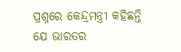ପ୍ରଶ୍ନରେ କେନ୍ଦ୍ରମନ୍ତ୍ରୀ କହିଛନ୍ତି ଯେ ଭାରତର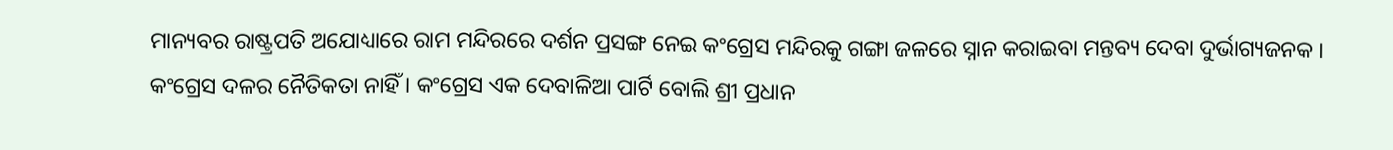ମାନ୍ୟବର ରାଷ୍ଟ୍ରପତି ଅଯୋଧ୍ୟାରେ ରାମ ମନ୍ଦିରରେ ଦର୍ଶନ ପ୍ରସଙ୍ଗ ନେଇ କଂଗ୍ରେସ ମନ୍ଦିରକୁ ଗଙ୍ଗା ଜଳରେ ସ୍ନାନ କରାଇବା ମନ୍ତବ୍ୟ ଦେବା ଦୁର୍ଭାଗ୍ୟଜନକ । କଂଗ୍ରେସ ଦଳର ନୈତିକତା ନାହିଁ । କଂଗ୍ରେସ ଏକ ଦେବାଳିଆ ପାର୍ଟି ବୋଲି ଶ୍ରୀ ପ୍ରଧାନ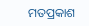ମତପ୍ରକାଶ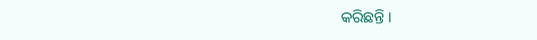କରିଛନ୍ତି ।